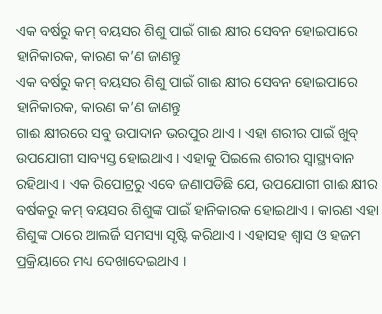ଏକ ବର୍ଷରୁ କମ୍ ବୟସର ଶିଶୁ ପାଇଁ ଗାଈ କ୍ଷୀର ସେବନ ହୋଇପାରେ ହାନିକାରକ, କାରଣ କ’ଣ ଜାଣନ୍ତୁ
ଏକ ବର୍ଷରୁ କମ୍ ବୟସର ଶିଶୁ ପାଇଁ ଗାଈ କ୍ଷୀର ସେବନ ହୋଇପାରେ ହାନିକାରକ, କାରଣ କ’ଣ ଜାଣନ୍ତୁ
ଗାଈ କ୍ଷୀରରେ ସବୁ ଉପାଦାନ ଭରପୁର ଥାଏ । ଏହା ଶରୀର ପାଇଁ ଖୁବ୍ ଉପଯୋଗୀ ସାବ୍ୟସ୍ତ ହୋଇଥାଏ । ଏହାକୁ ପିଇଲେ ଶରୀର ସ୍ୱାସ୍ଥ୍ୟବାନ ରହିଥାଏ । ଏକ ରିପୋଟ୍ରରୁ ଏବେ ଜଣାପଡିଛି ଯେ, ଉପଯୋଗୀ ଗାଈ କ୍ଷୀର ବର୍ଷକରୁ କମ୍ ବୟସର ଶିଶୁଙ୍କ ପାଇଁ ହାନିକାରକ ହୋଇଥାଏ । କାରଣ ଏହା ଶିଶୁଙ୍କ ଠାରେ ଆଲର୍ଜି ସମସ୍ୟା ସୃଷ୍ଟି କରିଥାଏ । ଏହାସହ ଶ୍ୱାସ ଓ ହଜମ ପ୍ରକ୍ରିୟାରେ ମଧ୍ୟ ଦେଖାଦେଇଥାଏ ।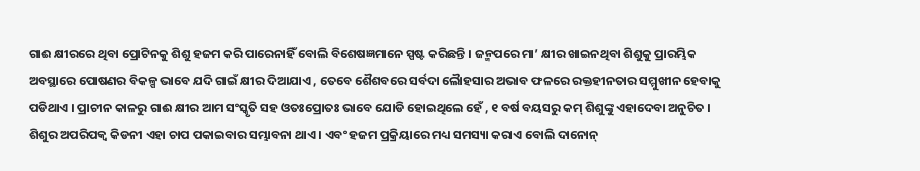ଗାଈ କ୍ଷୀରରେ ଥିବା ପ୍ରୋଟିନକୁ ଶିଶୁ ହଜମ କରି ପାରେନାହିଁ ବୋଲି ବିଶେଷଜ୍ଞମାନେ ସ୍ପଷ୍ଟ କରିଛନ୍ତି । ଜନ୍ମପରେ ମା’ କ୍ଷୀର ଖାଇନଥିବା ଶିଶୁକୁ ପ୍ରାରମ୍ଭିକ ଅବସ୍ଥାରେ ପୋଷଣର ବିକଳ୍ପ ଭାବେ ଯଦି ଗାଇଁ କ୍ଷୀର ଦିଆଯାଏ , ତେବେ ଶୈଶବରେ ସର୍ବଦା ଲୈାହସାର ଅଭାବ ଫଳରେ ରକ୍ତହୀନତାର ସମ୍ମୁଖୀନ ହେବାକୁ ପଡିଥାଏ । ପ୍ରାଚୀନ କାଳରୁ ଗାଈ କ୍ଷୀର ଆମ ସଂସ୍କୃତି ସହ ଓତଃପ୍ରୋତଃ ଭାବେ ଯୋଡି ହୋଇଥିଲେ ହେଁ , ୧ ବର୍ଷ ବୟସରୁ କମ୍ ଶିଶୁଙ୍କୁ ଏହାଦେବା ଅନୁଚିତ । ଶିଶୁର ଅପରିପକ୍ୱ କିଡନୀ ଏହା ଚାପ ପକାଇବାର ସମ୍ଭାବନା ଥାଏ । ଏବଂ ହଜମ ପ୍ରକ୍ରିୟାରେ ମଧ୍ୟ ସମସ୍ୟା କରାଏ ବୋଲି ଦାନୋନ୍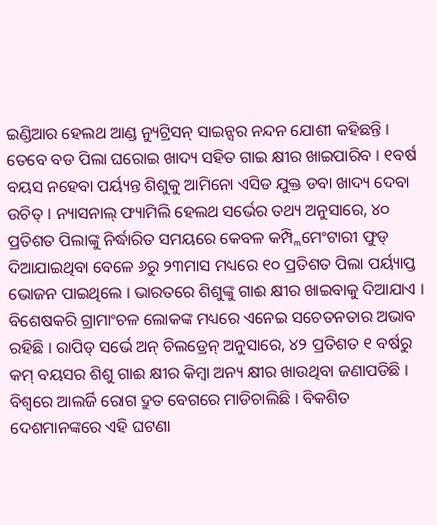ଇଣ୍ଡିଆର ହେଲଥ ଆଣ୍ଡ ନ୍ୟୁଟ୍ରିସନ୍ ସାଇନ୍ସର ନନ୍ଦନ ଯୋଶୀ କହିଛନ୍ତି । ତେବେ ବଡ ପିଲା ଘରୋଇ ଖାଦ୍ୟ ସହିତ ଗାଇ କ୍ଷୀର ଖାଇପାରିବ । ୧ବର୍ଷ ବୟସ ନହେବା ପର୍ୟ୍ୟନ୍ତ ଶିଶୁକୁ ଆମିନୋ ଏସିଡ ଯୁକ୍ତ ଡବା ଖାଦ୍ୟ ଦେବା ଉଚିତ୍ । ନ୍ୟାସନାଲ୍ ଫ୍ୟାମିଲି ହେଲଥ ସର୍ଭେର ତଥ୍ୟ ଅନୁସାରେ, ୪୦ ପ୍ରତିଶତ ପିଲାଙ୍କୁ ନିର୍ଦ୍ଧାରିତ ସମୟରେ କେବଳ କମ୍ପ୍ଲିମେଂଟାରୀ ଫୁଡ୍ ଦିଆଯାଇଥିବା ବେଳେ ୬ରୁ ୨୩ମାସ ମଧ୍ୟରେ ୧୦ ପ୍ରତିଶତ ପିଲା ପର୍ୟ୍ୟାପ୍ତ ଭୋଜନ ପାଇଥିଲେ । ଭାରତରେ ଶିଶୁଙ୍କୁ ଗାଈ କ୍ଷୀର ଖାଇବାକୁ ଦିଆଯାଏ । ବିଶେଷକରି ଗ୍ରାମାଂଚଳ ଲୋକଙ୍କ ମଧ୍ୟରେ ଏନେଇ ସଚେତନତାର ଅଭାବ ରହିଛି । ରାପିଡ୍ ସର୍ଭେ ଅନ୍ ଚିଲଡ୍ରେନ୍ ଅନୁସାରେ, ୪୨ ପ୍ରତିଶତ ୧ ବର୍ଷରୁ କମ୍ ବୟସର ଶିଶୁ ଗାଈ କ୍ଷୀର କିମ୍ବା ଅନ୍ୟ କ୍ଷୀର ଖାଉଥିବା ଜଣାପଡିଛି । ବିଶ୍ୱରେ ଆଲର୍ଜି ରୋଗ ଦ୍ରୁତ ବେଗରେ ମାଡିଚାଲିଛି । ବିକଶିତ ଦେଶମାନଙ୍କରେ ଏହି ଘଟଣା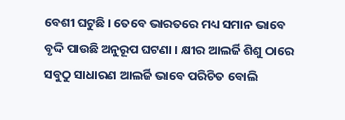ବେଶୀ ଘଟୁଛି । ତେବେ ଭାରତରେ ମଧ୍ୟ ସମାନ ଭାବେ ବୃଦ୍ଦି ପାଉଛି ଅନୁରୂପ ଘଟଣା । କ୍ଷୀର ଆଲର୍ଜି ଶିଶୁ ଠାରେ ସବୁଠୁ ସାଧାରଣ ଆଲର୍ଜି ଭାବେ ପରିଚିତ ବୋଲି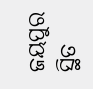ଜୟପୁର ସ୍ଥିତ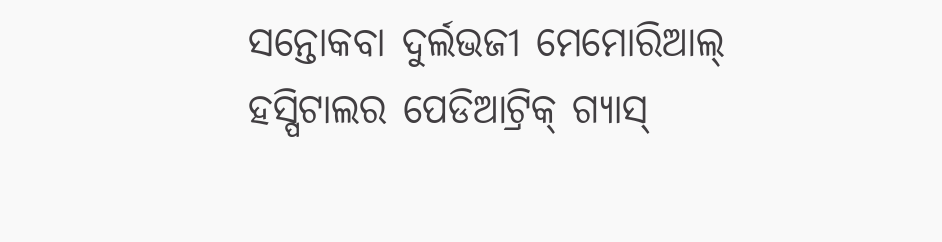ସନ୍ତୋକବା ଦୁର୍ଲଭଜୀ ମେମୋରିଆଲ୍ ହସ୍ପିଟାଲର ପେଡିଆଟ୍ରିକ୍ ଗ୍ୟାସ୍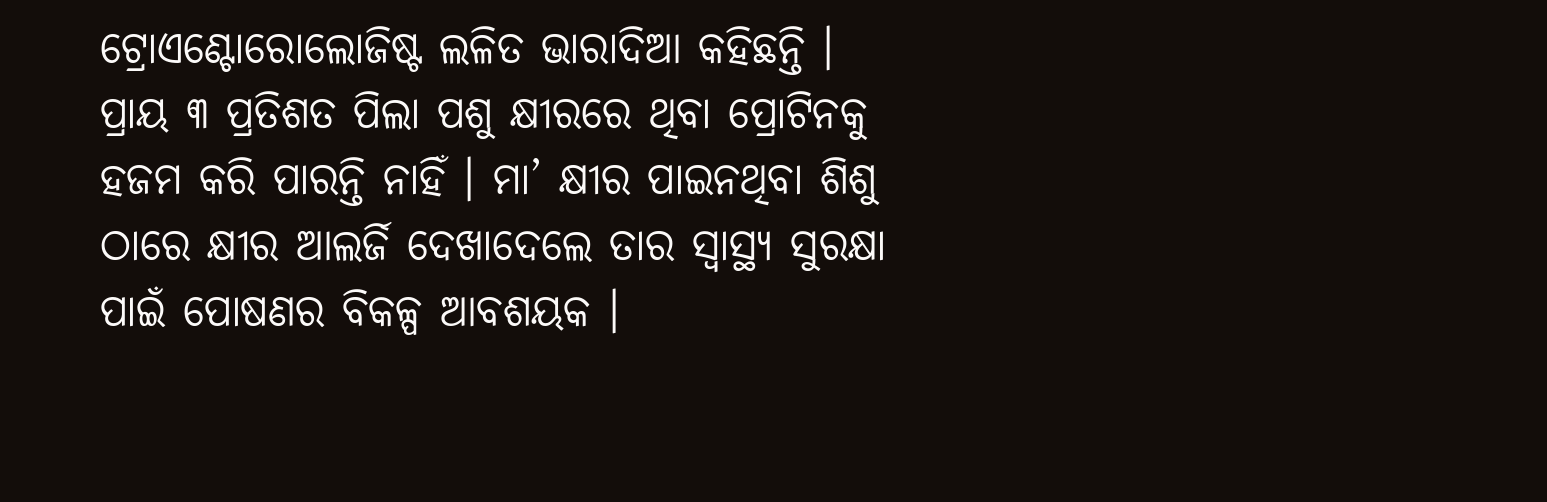ଟ୍ରୋଏଣ୍ଟୋରୋଲୋଜିଷ୍ଟ ଲଳିତ ଭାରାଦିଆ କହିଛନ୍ତି । ପ୍ରାୟ ୩ ପ୍ରତିଶତ ପିଲା ପଶୁ କ୍ଷୀରରେ ଥିବା ପ୍ରୋଟିନକୁ ହଜମ କରି ପାରନ୍ତି ନାହିଁ । ମା’ କ୍ଷୀର ପାଇନଥିବା ଶିଶୁ ଠାରେ କ୍ଷୀର ଆଲର୍ଜି ଦେଖାଦେଲେ ତାର ସ୍ୱାସ୍ଥ୍ୟ ସୁରକ୍ଷା ପାଇଁ ପୋଷଣର ବିକଳ୍ପ ଆବଶୟକ ।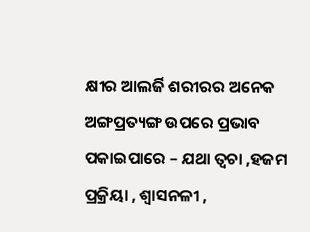କ୍ଷୀର ଆଲର୍ଜି ଶରୀରର ଅନେକ ଅଙ୍ଗପ୍ରତ୍ୟଙ୍ଗ ଉପରେ ପ୍ରଭାବ ପକାଇପାରେ – ଯଥା ତ୍ୱଚା ,ହଜମ ପ୍ରକ୍ରିୟା , ଶ୍ୱାସନଳୀ ,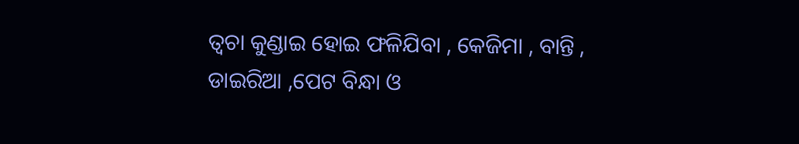ତ୍ୱଚା କୁଣ୍ଡାଇ ହୋଇ ଫଳିଯିବା , କେଜିମା , ବାନ୍ତି , ଡାଇରିଆ ,ପେଟ ବିନ୍ଧା ଓ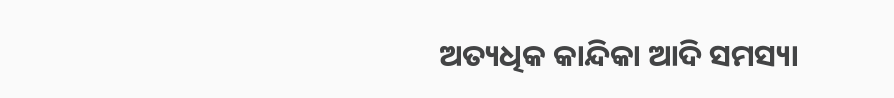ଅତ୍ୟଧିକ କାନ୍ଦିକା ଆଦି ସମସ୍ୟା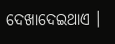ଦେଖାଦେଇଥାଏ ।